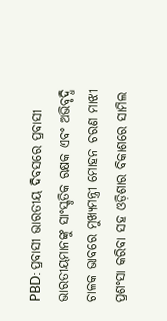PBD: ପ୍ରବାସୀ ଭାରତୀୟ ଦିବସରେ ପ୍ରବାସୀ ଭାରତୀୟମାନଙ୍କୁ ସାଂସ୍କୃତିକ ରକ୍ଷକ ଏବଂ ଅଭିବୃଦ୍ଧି ଚାଳକ ଭାବରେ ମୁଖ୍ୟମନ୍ତ୍ରୀ ମୋହନ ଚରଣ ମାଝୀ ପ୍ରଶଂସା କରିବା ସହ ଓଡ଼ିଶାର ବିକାଶରେ ସାମିଲ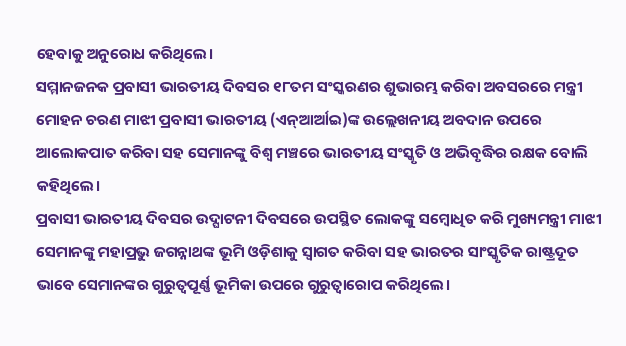ହେବାକୁ ଅନୁରୋଧ କରିଥିଲେ।
ସମ୍ମାନଜନକ ପ୍ରବାସୀ ଭାରତୀୟ ଦିବସର ୧୮ତମ ସଂସ୍କରଣର ଶୁଭାରମ୍ଭ କରିବା ଅବସରରେ ମନ୍ତ୍ରୀ ମୋହନ ଚରଣ ମାଝୀ ପ୍ରବାସୀ ଭାରତୀୟ (ଏନ୍ଆର୍ଆଇ)ଙ୍କ ଉଲ୍ଲେଖନୀୟ ଅବଦାନ ଉପରେ ଆଲୋକପାତ କରିବା ସହ ସେମାନଙ୍କୁ ବିଶ୍ୱ ମଞ୍ଚରେ ଭାରତୀୟ ସଂସ୍କୃତି ଓ ଅଭିବୃଦ୍ଧିର ରକ୍ଷକ ବୋଲି କହିଥିଲେ।
ପ୍ରବାସୀ ଭାରତୀୟ ଦିବସର ଉଦ୍ଘାଟନୀ ଦିବସରେ ଉପସ୍ଥିତ ଲୋକଙ୍କୁ ସମ୍ବୋଧିତ କରି ମୁଖ୍ୟମନ୍ତ୍ରୀ ମାଝୀ ସେମାନଙ୍କୁ ମହାପ୍ରଭୁ ଜଗନ୍ନାଥଙ୍କ ଭୂମି ଓଡ଼ିଶାକୁ ସ୍ୱାଗତ କରିବା ସହ ଭାରତର ସାଂସ୍କୃତିକ ରାଷ୍ଟ୍ରଦୂତ ଭାବେ ସେମାନଙ୍କର ଗୁରୁତ୍ୱପୂର୍ଣ୍ଣ ଭୂମିକା ଉପରେ ଗୁରୁତ୍ୱାରୋପ କରିଥିଲେ।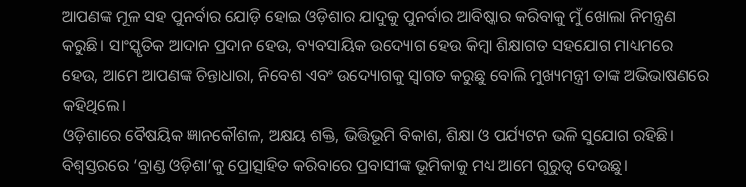ଆପଣଙ୍କ ମୂଳ ସହ ପୁନର୍ବାର ଯୋଡ଼ି ହୋଇ ଓଡ଼ିଶାର ଯାଦୁକୁ ପୁନର୍ବାର ଆବିଷ୍କାର କରିବାକୁ ମୁଁ ଖୋଲା ନିମନ୍ତ୍ରଣ କରୁଛି। ସାଂସ୍କୃତିକ ଆଦାନ ପ୍ରଦାନ ହେଉ, ବ୍ୟବସାୟିକ ଉଦ୍ୟୋଗ ହେଉ କିମ୍ବା ଶିକ୍ଷାଗତ ସହଯୋଗ ମାଧ୍ୟମରେ ହେଉ, ଆମେ ଆପଣଙ୍କ ଚିନ୍ତାଧାରା, ନିବେଶ ଏବଂ ଉଦ୍ୟୋଗକୁ ସ୍ୱାଗତ କରୁଛୁ ବୋଲି ମୁଖ୍ୟମନ୍ତ୍ରୀ ତାଙ୍କ ଅଭିଭାଷଣରେ କହିଥିଲେ।
ଓଡ଼ିଶାରେ ବୈଷୟିକ ଜ୍ଞାନକୌଶଳ, ଅକ୍ଷୟ ଶକ୍ତି, ଭିତ୍ତିଭୂମି ବିକାଶ, ଶିକ୍ଷା ଓ ପର୍ଯ୍ୟଟନ ଭଳି ସୁଯୋଗ ରହିଛି। ବିଶ୍ୱସ୍ତରରେ ‘ବ୍ରାଣ୍ଡ ଓଡ଼ିଶା’କୁ ପ୍ରୋତ୍ସାହିତ କରିବାରେ ପ୍ରବାସୀଙ୍କ ଭୂମିକାକୁ ମଧ୍ୟ ଆମେ ଗୁରୁତ୍ୱ ଦେଉଛୁ।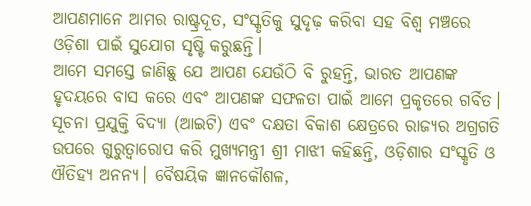ଆପଣମାନେ ଆମର ରାଷ୍ଟ୍ରଦୂତ, ସଂସ୍କୃତିକୁ ସୁଦୃଢ଼ କରିବା ସହ ବିଶ୍ୱ ମଞ୍ଚରେ ଓଡ଼ିଶା ପାଇଁ ସୁଯୋଗ ସୃଷ୍ଟି କରୁଛନ୍ତି।
ଆମେ ସମସ୍ତେ ଜାଣିଛୁ ଯେ ଆପଣ ଯେଉଁଠି ବି ରୁହନ୍ତି, ଭାରତ ଆପଣଙ୍କ ହୃଦୟରେ ବାସ କରେ ଏବଂ ଆପଣଙ୍କ ସଫଳତା ପାଇଁ ଆମେ ପ୍ରକୃତରେ ଗର୍ବିତ।
ସୂଚନା ପ୍ରଯୁକ୍ତି ବିଦ୍ୟା (ଆଇଟି) ଏବଂ ଦକ୍ଷତା ବିକାଶ କ୍ଷେତ୍ରରେ ରାଜ୍ୟର ଅଗ୍ରଗତି ଉପରେ ଗୁରୁତ୍ୱାରୋପ କରି ମୁଖ୍ୟମନ୍ତ୍ରୀ ଶ୍ରୀ ମାଝୀ କହିଛନ୍ତି, ଓଡ଼ିଶାର ସଂସ୍କୃତି ଓ ଐତିହ୍ୟ ଅନନ୍ୟ। ବୈଷୟିକ ଜ୍ଞାନକୌଶଳ,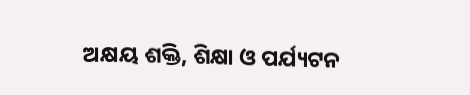ଅକ୍ଷୟ ଶକ୍ତି, ଶିକ୍ଷା ଓ ପର୍ଯ୍ୟଟନ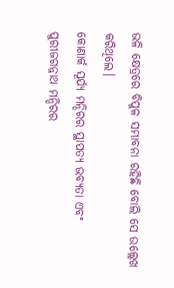ଭଳି କ୍ଷେତ୍ରରେ ବିପୁଳ ସମ୍ଭାବନା ରହିଛି ବୋଲି ସେ ଉଲ୍ଲେଖ କରିଥିଲେ।
କୋଣାର୍କ ସୂର୍ଯ୍ୟ ମନ୍ଦିରର ସ୍ଥାପତ୍ୟ ଭବ୍ୟତା ଏବଂ ପୁରୀଜଗନ୍ନାଥ ମନ୍ଦିରର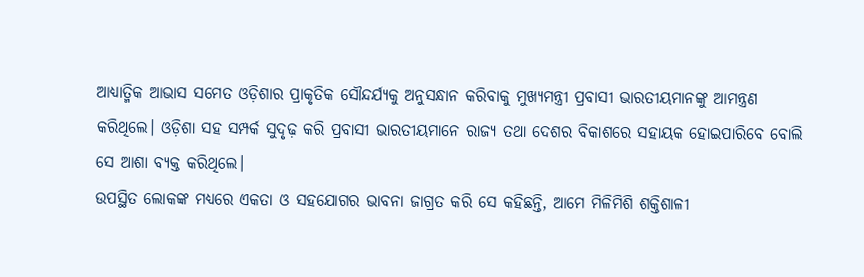ଆଧ୍ୟାତ୍ମିକ ଆଭାସ ସମେତ ଓଡ଼ିଶାର ପ୍ରାକୃତିକ ସୌନ୍ଦର୍ଯ୍ୟକୁ ଅନୁସନ୍ଧାନ କରିବାକୁ ମୁଖ୍ୟମନ୍ତ୍ରୀ ପ୍ରବାସୀ ଭାରତୀୟମାନଙ୍କୁ ଆମନ୍ତ୍ରଣ କରିଥିଲେ। ଓଡ଼ିଶା ସହ ସମ୍ପର୍କ ସୁଦୃଢ଼ କରି ପ୍ରବାସୀ ଭାରତୀୟମାନେ ରାଜ୍ୟ ତଥା ଦେଶର ବିକାଶରେ ସହାୟକ ହୋଇପାରିବେ ବୋଲି ସେ ଆଶା ବ୍ୟକ୍ତ କରିଥିଲେ।
ଉପସ୍ଥିତ ଲୋକଙ୍କ ମଧ୍ୟରେ ଏକତା ଓ ସହଯୋଗର ଭାବନା ଜାଗ୍ରତ କରି ସେ କହିଛନ୍ତି, ଆମେ ମିଳିମିଶି ଶକ୍ତିଶାଳୀ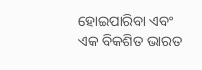ହୋଇପାରିବା ଏବଂ ଏକ ବିକଶିତ ଭାରତ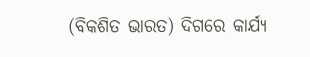(ବିକଶିତ ଭାରତ) ଦିଗରେ କାର୍ଯ୍ୟ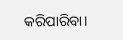କରିପାରିବା।